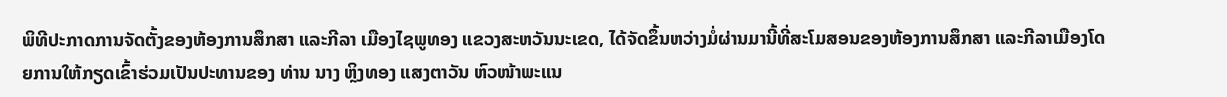ພິທີປະກາດການຈັດຕັ້ງຂອງຫ້ອງການສຶກສາ ແລະກີລາ ເມືອງໄຊພູທອງ ແຂວງສະຫວັນນະເຂດ, ໄດ້ຈັດຂຶ້ນຫວ່າງມໍ່ຜ່ານມານີ້ທີ່ສະໂມສອນຂອງຫ້ອງການສຶກສາ ແລະກີລາເມືອງໂດຍການໃຫ້ກຽດເຂົ້າຮ່ວມເປັນປະທານຂອງ ທ່ານ ນາງ ຫຼິງທອງ ແສງຕາວັນ ຫົວໜ້າພະແນ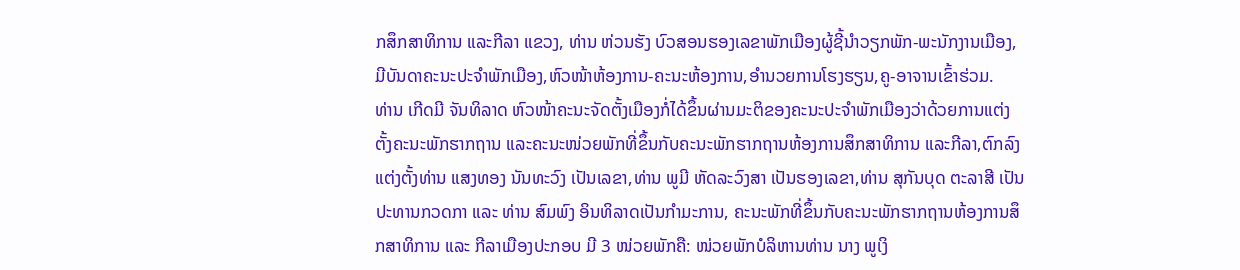ກສຶກສາທິການ ແລະກີລາ ແຂວງ, ທ່ານ ຫ່ວນຮັງ ບົວສອນຮອງເລຂາພັກເມືອງຜູ້ຊີ້ນຳວຽກພັກ-ພະນັກງານເມືອງ,ມີບັນດາຄະນະປະຈຳພັກເມືອງ,ຫົວໜ້າຫ້ອງການ-ຄະນະຫ້ອງການ,ອຳນວຍການໂຮງຮຽນ,ຄູ-ອາຈານເຂົ້າຮ່ວມ.
ທ່ານ ເກີດມີ ຈັນທິລາດ ຫົວໜ້າຄະນະຈັດຕັ້ງເມືອງກໍ່ໄດ້ຂຶ້ນຜ່ານມະຕິຂອງຄະນະປະຈຳພັກເມືອງວ່າດ້ວຍການແຕ່ງຕັ້ງຄະນະພັກຮາກຖານ ແລະຄະນະໜ່ວຍພັກທີ່ຂຶ້ນກັບຄະນະພັກຮາກຖານຫ້ອງການສຶກສາທິການ ແລະກີລາ,ຕົກລົງແຕ່ງຕັ້ງທ່ານ ແສງທອງ ນັນທະວົງ ເປັນເລຂາ,ທ່ານ ພູມີ ຫັດລະວົງສາ ເປັນຮອງເລຂາ,ທ່ານ ສຸກັນບຸດ ຕະລາສີ ເປັນປະທານກວດກາ ແລະ ທ່ານ ສົມພົງ ອິນທິລາດເປັນກຳມະການ, ຄະນະພັກທີ່ຂຶ້ນກັບຄະນະພັກຮາກຖານຫ້ອງການສຶກສາທິການ ແລະ ກີລາເມືອງປະກອບ ມີ 3 ໜ່ວຍພັກຄື: ໜ່ວຍພັກບໍລິຫານທ່ານ ນາງ ພູເງິ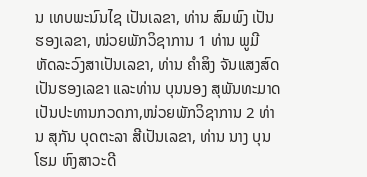ນ ເທບພະນົນໄຊ ເປັນເລຂາ, ທ່ານ ສົມພົງ ເປັນຮອງເລຂາ, ໜ່ວຍພັກວິຊາການ 1 ທ່ານ ພູມີ ຫັດລະວົງສາເປັນເລຂາ, ທ່ານ ຄຳສິງ ຈັນແສງສົດ ເປັນຮອງເລຂາ ແລະທ່ານ ບຸນນອງ ສຸພັນທະມາດ ເປັນປະທານກວດກາ,ໜ່ວຍພັກວິຊາການ 2 ທ່ານ ສຸກັນ ບຸດຕະລາ ສີເປັນເລຂາ, ທ່ານ ນາງ ບຸນໂຮມ ຫົງສາວະດີ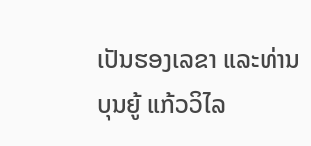ເປັນຮອງເລຂາ ແລະທ່ານ ບຸນຍູ້ ແກ້ວວິໄລ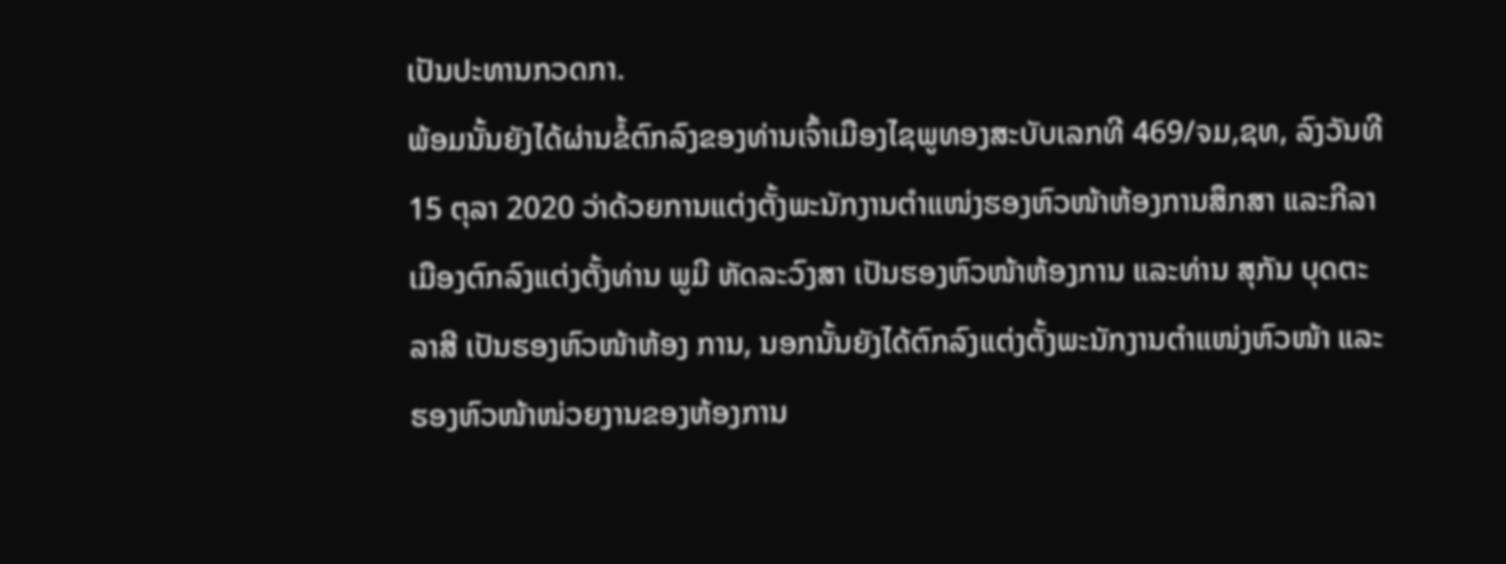ເປັນປະທານກວດກາ.
ພ້ອມນັ້ນຍັງໄດ້ຜ່ານຂໍ້ຕົກລົງຂອງທ່ານເຈົ້າເມືອງໄຊພູທອງສະບັບເລກທີ 469/ຈມ,ຊທ, ລົງວັນທີ 15 ຕຸລາ 2020 ວ່າດ້ວຍການແຕ່ງຕັ້ງພະນັກງານຕຳແໜ່ງຮອງຫົວໜ້າຫ້ອງການສຶກສາ ແລະກີລາເມືອງຕົກລົງແຕ່ງຕັ້ງທ່ານ ພູມີ ຫັດລະວົງສາ ເປັນຮອງຫົວໜ້າຫ້ອງການ ແລະທ່ານ ສຸກັນ ບຸດຕະລາສີ ເປັນຮອງຫົວໜ້າຫ້ອງ ການ, ນອກນັ້ນຍັງໄດ້ຕົກລົງແຕ່ງຕັ້ງພະນັກງານຕຳແໜ່ງຫົວໜ້າ ແລະຮອງຫົວໜ້າໜ່ວຍງານຂອງຫ້ອງການ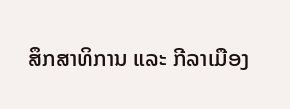ສຶກສາທິການ ແລະ ກີລາເມືອງ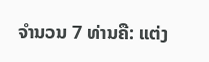ຈຳນວນ 7 ທ່ານຄື: ແຕ່ງ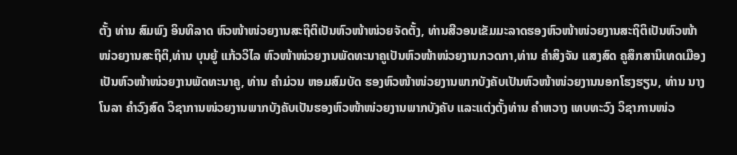ຕັ້ງ ທ່ານ ສົມພົງ ອິນທິລາດ ຫົວໜ້າໜ່ວຍງານສະຖິຕິເປັນຫົວໜ້າໜ່ວຍຈັດຕັ້ງ, ທ່ານສີວອນເຂັມມະລາດຮອງຫົວໜ້າໜ່ວຍງານສະຖິຕິເປັນຫົວໜ້າໜ່ວຍງານສະຖິຕິ,ທ່ານ ບຸນຍູ້ ແກ້ວວິໄລ ຫົວໜ້າໜ່ວຍງານພັດທະນາຄູເປັນຫົວໜ້າໜ່ວຍງານກວດກາ,ທ່ານ ຄຳສິງຈັນ ແສງສົດ ຄູສຶກສານິເທດເມືອງເປັນຫົວໜ້າໜ່ວຍງານພັດທະນາຄູ, ທ່ານ ຄຳມ່ວນ ຫອມສົມບັດ ຮອງຫົວໜ້າໜ່ວຍງານພາກບັງຄັບເປັນຫົວໜ້າໜ່ວຍງານນອກໂຮງຮຽນ, ທ່ານ ນາງ ໂນລາ ຄຳວົງສົດ ວິຊາການໜ່ວຍງານພາກບັງຄັບເປັນຮອງຫົວໜ້າໜ່ວຍງານພາກບັງຄັບ ແລະແຕ່ງຕັ້ງທ່ານ ຄຳຫວາງ ເທບທະວົງ ວິຊາການໜ່ວ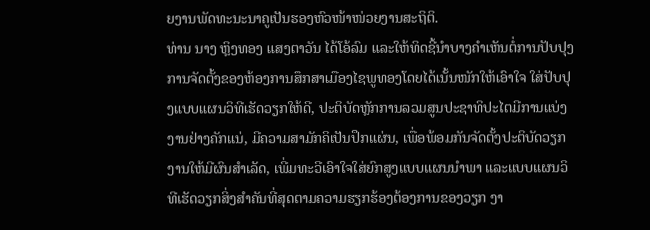ຍງານພັດທະນະນາຄູເປັນຮອງຫົວໜ້າໜ່ວຍງານສະຖິຕິ.
ທ່ານ ນາງ ຫຼິງທອງ ແສງຕາວັນ ໄດ້ໂອ້ລົມ ແລະໃຫ້ທິດຊີ້ນຳບາງຄຳເຫັນຕໍ່ການປັບປຸງການຈັດຕັ້ງຂອງຫ້ອງການສຶກສາເມືອງໄຊພູທອງໂດຍໄດ້ເນັ້ນໜັກໃຫ້ເອົາໃຈ ໃສ່ປັບປຸງແບບແຜນວິທີເຮັດວຽກໃຫ້ດີ, ປະຕິບັດຫຼັກການລວມສູນປະຊາທິປະໄຕມີການແບ່ງງານຢ່າງຄັກແນ່, ມີຄວາມສາມັກຄິເປັນປຶກແຜ່ນ, ເພື່ອພ້ອມກັນຈັດຕັ້ງປະຕິບັດວຽກງານໃຫ້ມີຜົນສຳເລັດ, ເພີ່ມທະວີເອົາໃຈໃສ່ຍົກສູງແບບແຜນນໍາພາ ແລະແບບແຜນວິທີເຮັດວຽກສິ່ງສຳຄັນທີ່ສຸດຕາມຄວາມຮຽກຮ້ອງຕ້ອງການຂອງວຽກ ງາ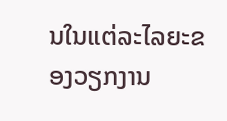ນໃນແຕ່ລະໄລຍະຂອງວຽກງານ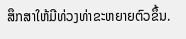ສຶກສາໃຫ້ມີທ່ວງທ່າຂະຫຍາຍຕົວຂຶ້ນ.